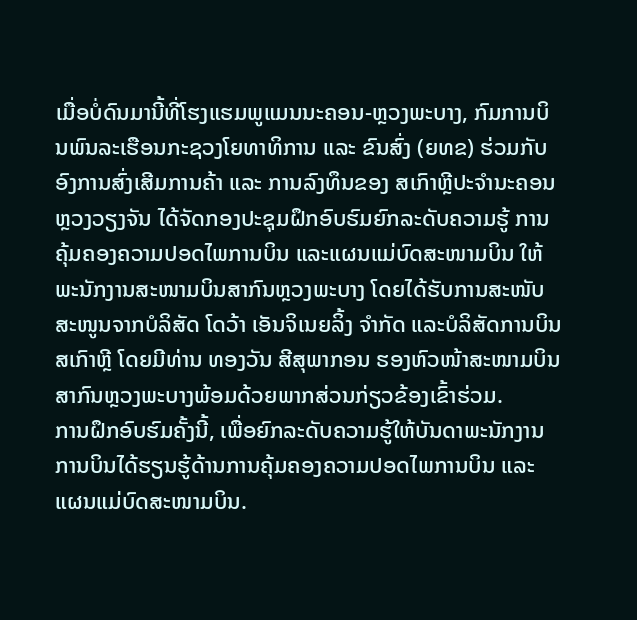ເມື່ອບໍ່ດົນມານີ້ທີ່ໂຮງແຮມພູແມນນະຄອນ-ຫຼວງພະບາງ, ກົມການບິນພົນລະເຮືອນກະຊວງໂຍທາທິການ ແລະ ຂົນສົ່ງ (ຍທຂ) ຮ່ວມກັບອົງການສົ່ງເສີມການຄ້າ ແລະ ການລົງທຶນຂອງ ສເກົາຫຼີປະຈຳນະຄອນຫຼວງວຽງຈັນ ໄດ້ຈັດກອງປະຊຸມຝຶກອົບຮົມຍົກລະດັບຄວາມຮູ້ ການຄຸ້ມຄອງຄວາມປອດໄພການບິນ ແລະແຜນແມ່ບົດສະໜາມບິນ ໃຫ້ພະນັກງານສະໜາມບິນສາກົນຫຼວງພະບາງ ໂດຍໄດ້ຮັບການສະໜັບສະໜູນຈາກບໍລິສັດ ໂດວ້າ ເອັນຈິເນຍລິ້ງ ຈຳກັດ ແລະບໍລິສັດການບິນ ສເກົາຫຼີ ໂດຍມີທ່ານ ທອງວັນ ສີສຸພາກອນ ຮອງຫົວໜ້າສະໜາມບິນສາກົນຫຼວງພະບາງພ້ອມດ້ວຍພາກສ່ວນກ່ຽວຂ້ອງເຂົ້າຮ່ວມ.
ການຝຶກອົບຮົມຄັ້ງນີ້, ເພື່ອຍົກລະດັບຄວາມຮູ້ໃຫ້ບັນດາພະນັກງານການບິນໄດ້ຮຽນຮູ້ດ້ານການຄຸ້ມຄອງຄວາມປອດໄພການບິນ ແລະແຜນແມ່ບົດສະໜາມບິນ.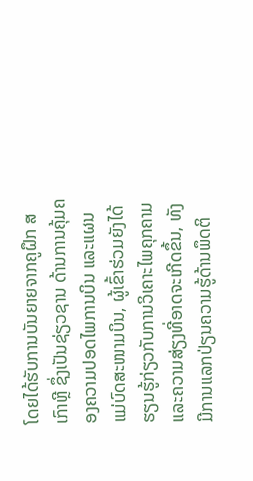ໂດຍໄດ້ຮັບການບັນຍາຍຈາກຄູຝຶກ ສເກົາຫຼີ ຊຶ່ງເປັນຊ່ຽວຊານ ດ້ານການຄຸ້ມຄອງຄວາມປອດໄພການບິນ ແລະແຜນແມ່ບົດສະໜາມບິນ, ຜູ້ເຂົ້າຮ່ວມຍັງໄດ້ຮຽນຮູ້ກ່ຽວກັບການວິເຄາະໄພຄຸກຄາມ ແລະຄວາມສ່ຽງທີ່ອາດຈະເກີດຂຶ້ນ, ທັງມີການແລກປ່ຽນຄວາມຮູ້ດ້ານພຶດຕິ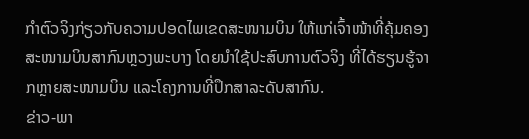ກຳຕົວຈິງກ່ຽວກັບຄວາມປອດໄພເຂດສະໜາມບິນ ໃຫ້ແກ່ເຈົ້າໜ້າທີ່ຄຸ້ມຄອງສະໜາມບິນສາກົນຫຼວງພະບາງ ໂດຍນຳໃຊ້ປະສົບການຕົວຈິງ ທີ່ໄດ້ຮຽນຮູ້ຈາກຫຼາຍສະໜາມບິນ ແລະໂຄງການທີ່ປຶກສາລະດັບສາກົນ.
ຂ່າວ-ພາ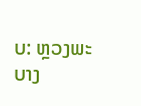ບ: ຫຼວງພະບາງ